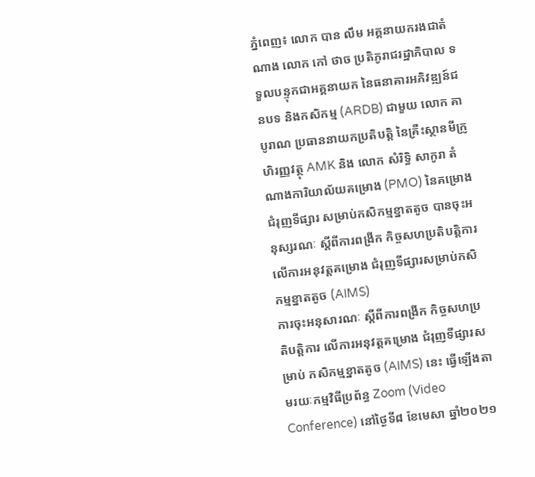ភ្នំពេញ៖ លោក បាន លឹម អគ្គនាយករងជាតំណាង លោក កៅ ថាច ប្រតិភូរាជរដ្ឋាភិបាល ទទួលបន្ទុកជាអគ្គនាយក នៃធនាគារអភិវឌ្ឍន៍ជនបទ និងកសិកម្ម (ARDB) ជាមួយ លោក គា បូរាណ ប្រធាននាយកប្រតិបត្តិ នៃគ្រឺះស្ថានមីក្រូហិរញ្ញវត្ថុ AMK និង លោក សំរិទ្ធិ សាកូរា តំណាងការិយាល័យគម្រោង (PMO) នៃគម្រោងជំរុញទីផ្សារ សម្រាប់កសិកម្មខ្នាតតូច បានចុះអនុស្សរណៈ ស្តីពីការពង្រីក កិច្ចសហប្រតិបត្តិការ លើការអនុវត្តគម្រោង ជំរុញទីផ្សារសម្រាប់កសិកម្មខ្នាតតូច (AIMS)
ការចុះអនុសារណៈ ស្តីពីការពង្រីក កិច្ចសហប្រតិបត្តិការ លើការអនុវត្តគម្រោង ជំរុញទីផ្សារសម្រាប់ កសិកម្មខ្នាតតូច (AIMS) នេះ ធ្វើឡើងតាមរយៈកម្មវិធីប្រព័ន្ធ Zoom (Video Conference) នៅថ្ងៃទី៨ ខែមេសា ឆ្នាំ២០២១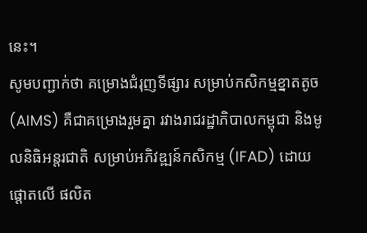នេះ។
សូមបញ្ជាក់ថា គម្រោងជំរុញទីផ្សារ សម្រាប់កសិកម្មខ្នាតតូច (AIMS) គឺជាគម្រោងរួមគ្នា រវាងរាជរដ្ឋាភិបាលកម្ពុជា និងមូលនិធិអន្តរជាតិ សម្រាប់អភិវឌ្ឍន៍កសិកម្ម (IFAD) ដោយផ្តោតលើ ផលិត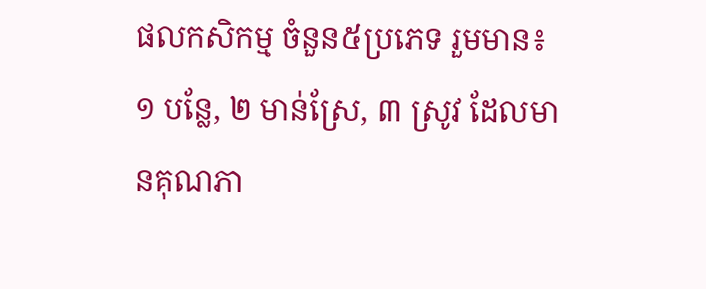ផលកសិកម្ម ចំនួន៥ប្រភេទ រួមមាន៖ ១ បន្លែ, ២ មាន់ស្រែ, ៣ ស្រូវ ដែលមានគុណភា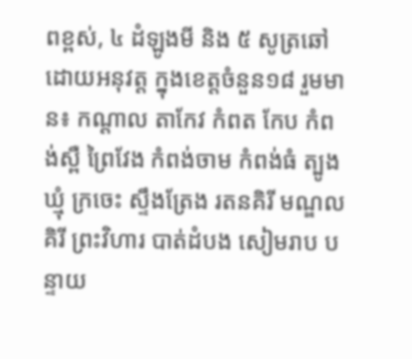ពខ្ពស់, ៤ ដំឡូងមី និង ៥ សូត្រឆៅ ដោយអនុវត្ត ក្នុងខេត្តចំនួន១៨ រួមមាន៖ កណ្តាល តាកែវ កំពត កែប កំពង់ស្ពឺ ព្រៃវែង កំពង់ចាម កំពង់ធំ ត្បូងឃ្មុំ ក្រចេះ ស្ទឹងត្រែង រតនគិរី មណ្ឌលគិរី ព្រះវិហារ បាត់ដំបង សៀមរាប បន្ទាយ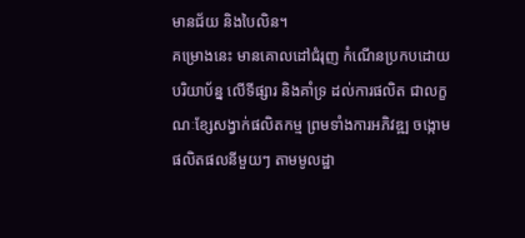មានជ័យ និងបៃលិន។
គម្រោងនេះ មានគោលដៅជំរុញ កំណើនប្រកបដោយបរិយាប័ន្ន លើទីផ្សារ និងគាំទ្រ ដល់ការផលិត ជាលក្ខណៈខ្សែសង្វាក់ផលិតកម្ម ព្រមទាំងការអភិវឌ្ឍ ចង្កោមផលិតផលនីមួយៗ តាមមូលដ្ឋា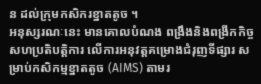ន ដល់ក្រុមកសិករខ្នាតតូច ។
អនុស្សរណៈនេះ មានគោលបំណង ពង្រឹងនិងពង្រីកកិច្ចសហប្រតិបត្តិការ លើការអនុវត្តគម្រោងជំរុញទីផ្សារ សម្រាប់កសិកម្មខ្នាតតូច (AIMS) តាមរ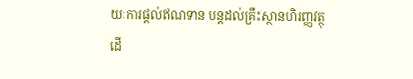យៈការផ្តល់ឥណទាន បន្តដល់គ្រឹះស្ថានហិរញ្ញវត្ថុ ដើ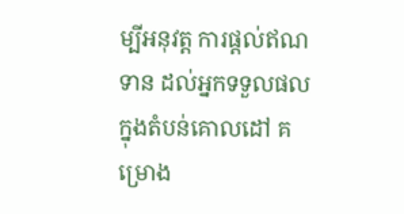ម្បីអនុវត្ត ការផ្តល់ឥណទាន ដល់អ្នកទទួលផល ក្នុងតំបន់គោលដៅ គម្រោង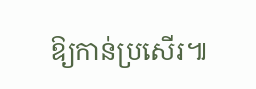ឱ្យកាន់ប្រសើរ៕